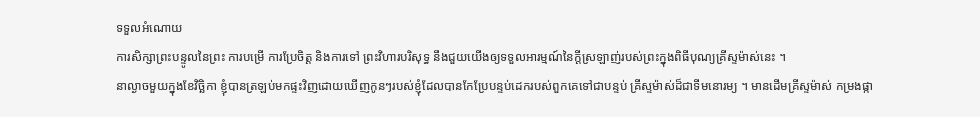ទទួលអំណោយ
ការសិក្សាព្រះបន្ទូលនៃព្រះ ការបម្រើ ការប្រែចិត្ត និងការទៅ ព្រះវិហារបរិសុទ្ធ នឹងជួយយើងឲ្យទទួលអារម្មណ៍នៃក្ដីស្រឡាញ់របស់ព្រះក្នុងពិធីបុណ្យគ្រីស្ទម៉ាស់នេះ ។
នាល្ងាចមួយក្នុងខែវិច្ឆិកា ខ្ញុំបានត្រឡប់មកផ្ទះវិញដោយឃើញកូនៗរបស់ខ្ញុំដែលបានកែប្រែបន្ទប់ដេករបស់ពួកគេទៅជាបន្ទប់ គ្រីស្ទម៉ាស់ដ៏ជាទីមនោរម្យ ។ មានដើមគ្រីស្ទម៉ាស់ កម្រងផ្កា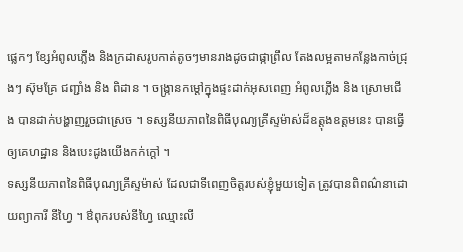ផ្លេកៗ ខ្សែអំពូលភ្លើង និងក្រដាសរូបកាត់តូចៗមានរាងដូចជាផ្កាព្រឹល តែងលម្អតាមកន្លែងកាច់ជ្រុងៗ ស៊ុមគ្រែ ជញ្ជាំង និង ពិដាន ។ ចង្ក្រានកម្តៅក្នុងផ្ទះដាក់អុសពេញ អំពូលភ្លើង និង ស្រោមជើង បានដាក់បង្ហាញរួចជាស្រេច ។ ទស្សនីយភាពនៃពិធីបុណ្យគ្រីស្ទម៉ាស់ដ៏ឧត្តុងឧត្តមនេះ បានធ្វើឲ្យគេហដ្ឋាន និងបេះដូងយើងកក់ក្តៅ ។
ទស្សនីយភាពនៃពិធីបុណ្យគ្រីស្ទម៉ាស់ ដែលជាទីពេញចិត្តរបស់ខ្ញុំមួយទៀត ត្រូវបានពិពណ៌នាដោយព្យាការី នីហ្វៃ ។ ឳពុករបស់នីហ្វៃ ឈ្មោះលី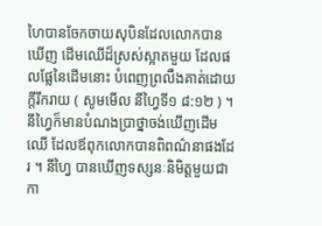ហៃបានចែកចាយសុបិនដែលលោកបានឃើញ ដើមឈើដ៏ស្រស់ស្អាតមួយ ដែលផលផ្លែនៃដើមនោះ បំពេញព្រលឹងគាត់ដោយក្តីរីករាយ ( សូមមើល នីហ្វៃទី១ ៨:១២ ) ។ នីហ្វៃក៏មានបំណងប្រាថ្នាចង់ឃើញដើមឈើ ដែលឪពុកលោកបានពិពណ៌នាផងដែរ ។ នីហ្វៃ បានឃើញទស្សនៈនិមិត្តមួយជាកា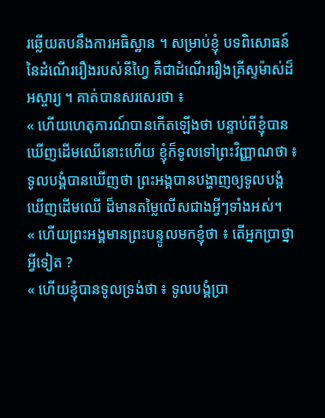រឆ្លើយតបនឹងការអធិស្ឋាន ។ សម្រាប់ខ្ញុំ បទពិសោធន៍នៃដំណើររឿងរបស់នីហ្វៃ គឺជាដំណើររឿងគ្រីស្ទម៉ាស់ដ៏អស្ចារ្យ ។ គាត់បានសរសេរថា ៖
« ហើយហេតុការណ៍បានកើតឡើងថា បន្ទាប់ពីខ្ញុំបានឃើញដើមឈើនោះហើយ ខ្ញុំក៏ទូលទៅព្រះវិញ្ញាណថា ៖ ទូលបង្គំបានឃើញថា ព្រះអង្គបានបង្ហាញឲ្យទូលបង្គំឃើញដើមឈើ ដ៏មានតម្លៃលើសជាងអ្វីៗទាំងអស់។
« ហើយព្រះអង្គមានព្រះបន្ទូលមកខ្ញុំថា ៖ តើអ្នកប្រាថ្នាអ្វីទៀត ?
« ហើយខ្ញុំបានទូលទ្រង់ថា ៖ ទូលបង្គំប្រា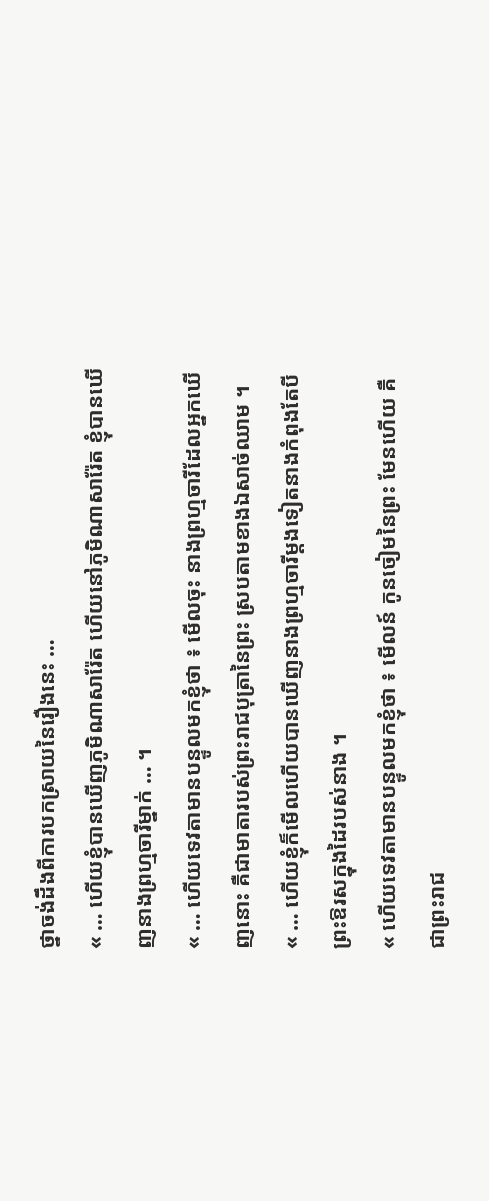ថ្នាចង់ដឹងពីការបកស្រាយនៃរឿងនេះ …
« … ហើយខ្ញុំបានឃើញភូមិណាសារ៉ែត ហើយនៅភូមិណាសារ៉ែត ខ្ញុំបានឃើញនាងព្រហ្មចារីម្នាក់ … ។
« … ហើយទេវតាមានបន្ទូលមកខ្ញុំថា ៖ មើលចុះ នាងព្រហ្មចារីដែលអ្នកឃើញនោះ គឺជាមាតារបស់ព្រះរាជបុត្រានៃព្រះ ស្របតាមខាងឯសាច់ឈាម ។
« … ហើយខ្ញុំក៏មើលហើយបានឃើញនាងព្រហ្មចារីម្តងទៀតនាងកំពុងតែបីព្រះឱរសក្នុងដៃរបស់នាង ។
« ហើយទេវតាមានបន្ទូលមកខ្ញុំថា ៖ មើលន៍ កូនចៀមនៃព្រះ មែនហើយ គឺជាព្រះរាជ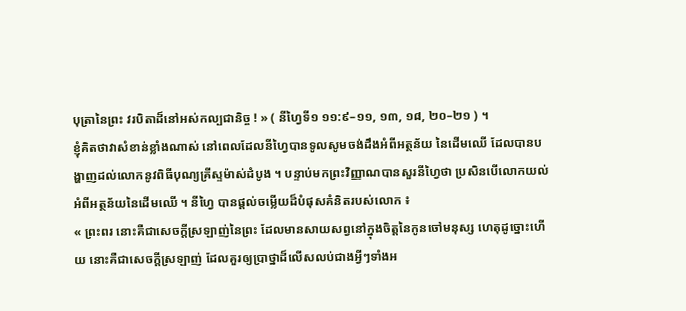បុត្រានៃព្រះ វរបិតាដ៏នៅអស់កល្បជានិច្ច ! » ( នីហ្វៃទី១ ១១:៩–១១, ១៣, ១៨, ២០–២១ ) ។
ខ្ញុំគិតថាវាសំខាន់ខ្លាំងណាស់ នៅពេលដែលនីហ្វៃបានទូលសូមចង់ដឹងអំពីអត្ថន័យ នៃដើមឈើ ដែលបានបង្ហាញដល់លោកនូវពិធីបុណ្យគ្រីស្ទម៉ាស់ដំបូង ។ បន្ទាប់មកព្រះវិញ្ញាណបានសួរនីហ្វៃថា ប្រសិនបើលោកយល់អំពីអត្ថន័យនៃដើមឈើ ។ នីហ្វៃ បានផ្ដល់ចម្លើយដ៏បំផុសគំនិតរបស់លោក ៖
« ព្រះពរ នោះគឺជាសេចក្ដីស្រឡាញ់នៃព្រះ ដែលមានសាយសព្វនៅក្នុងចិត្តនៃកូនចៅមនុស្ស ហេតុដូច្នោះហើយ នោះគឺជាសេចក្ដីស្រឡាញ់ ដែលគួរឲ្យប្រាថ្នាដ៏លើសលប់ជាងអ្វីៗទាំងអ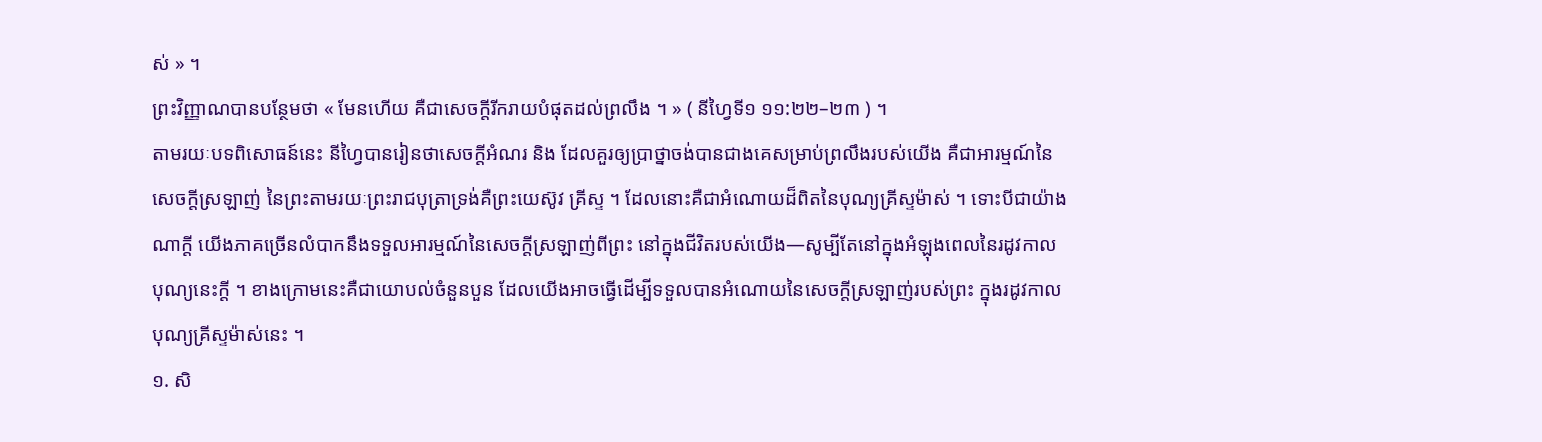ស់ » ។
ព្រះវិញ្ញាណបានបន្ថែមថា « មែនហើយ គឺជាសេចក្ដីរីករាយបំផុតដល់ព្រលឹង ។ » ( នីហ្វៃទី១ ១១:២២–២៣ ) ។
តាមរយៈបទពិសោធន៍នេះ នីហ្វៃបានរៀនថាសេចក្តីអំណរ និង ដែលគួរឲ្យប្រាថ្នាចង់បានជាងគេសម្រាប់ព្រលឹងរបស់យើង គឺជាអារម្មណ៍នៃសេចក្តីស្រឡាញ់ នៃព្រះតាមរយៈព្រះរាជបុត្រាទ្រង់គឺព្រះយេស៊ូវ គ្រីស្ទ ។ ដែលនោះគឺជាអំណោយដ៏ពិតនៃបុណ្យគ្រីស្ទម៉ាស់ ។ ទោះបីជាយ៉ាងណាក្តី យើងភាគច្រើនលំបាកនឹងទទួលអារម្មណ៍នៃសេចក្តីស្រឡាញ់ពីព្រះ នៅក្នុងជីវិតរបស់យើង—សូម្បីតែនៅក្នុងអំឡុងពេលនៃរដូវកាលបុណ្យនេះក្តី ។ ខាងក្រោមនេះគឺជាយោបល់ចំនួនបួន ដែលយើងអាចធ្វើដើម្បីទទួលបានអំណោយនៃសេចក្តីស្រឡាញ់របស់ព្រះ ក្នុងរដូវកាលបុណ្យគ្រីស្ទម៉ាស់នេះ ។
១. សិ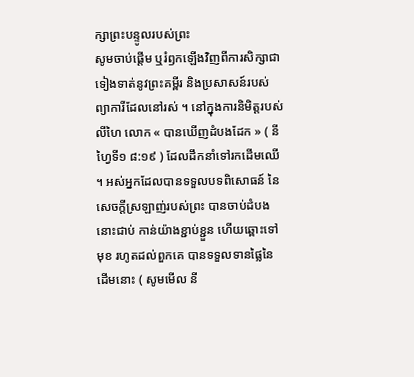ក្សាព្រះបន្ទូលរបស់ព្រះ
សូមចាប់ផ្តើម ឬរំឭកឡើងវិញពីការសិក្សាជាទៀងទាត់នូវព្រះគម្ពីរ និងប្រសាសន៍របស់ព្យាការីដែលនៅរស់ ។ នៅក្នុងការនិមិត្តរបស់លីហៃ លោក « បានឃើញដំបងដែក » ( នីហ្វៃទី១ ៨:១៩ ) ដែលដឹកនាំទៅរកដើមឈើ ។ អស់អ្នកដែលបានទទួលបទពិសោធន៍ នៃសេចក្តីស្រឡាញ់របស់ព្រះ បានចាប់ដំបងនោះជាប់ កាន់យ៉ាងខ្ជាប់ខ្ជួន ហើយឆ្ពោះទៅមុខ រហូតដល់ពួកគេ បានទទួលទានផ្លៃនៃដើមនោះ ( សូមមើល នី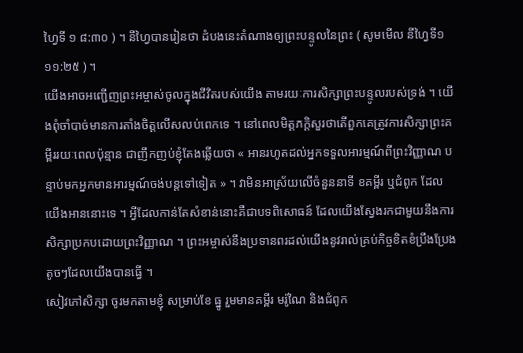ហ្វៃទី ១ ៨:៣០ ) ។ នីហ្វៃបានរៀនថា ដំបងនេះតំណាងឲ្យព្រះបន្ទូលនៃព្រះ ( សូមមើល នីហ្វៃទី១ ១១:២៥ ) ។
យើងអាចអញ្ជើញព្រះអម្ចាស់ចូលក្នុងជីវិតរបស់យើង តាមរយៈការសិក្សាព្រះបន្ទូលរបស់ទ្រង់ ។ យើងពុំចាំបាច់មានការតាំងចិត្តលើសលប់ពេកទេ ។ នៅពេលមិត្តភក្តិសួរថាតើពួកគេត្រូវការសិក្សាព្រះគម្ពីររយៈពេលប៉ុន្មាន ជាញឹកញប់ខ្ញុំតែងឆ្លើយថា « អានរហូតដល់អ្នកទទួលអារម្មណ៍ពីព្រះវិញ្ញាណ បន្ទាប់មកអ្នកមានអារម្មណ៍ចង់បន្តទៅទៀត » ។ វាមិនអាស្រ័យលើចំនួននាទី ខគម្ពីរ ឬជំពូក ដែលយើងអាននោះទេ ។ អ្វីដែលកាន់តែសំខាន់នោះគឺជាបទពិសោធន៍ ដែលយើងស្វែងរកជាមួយនឹងការសិក្សាប្រកបដោយព្រះវិញ្ញាណ ។ ព្រះអម្ចាស់នឹងប្រទានពរដល់យើងនូវរាល់គ្រប់កិច្ចខិតខំប្រឹងប្រែងតូចៗដែលយើងបានធ្វើ ។
សៀវភៅសិក្សា ចូរមកតាមខ្ញុំ សម្រាប់ខែ ធ្នូ រួមមានគម្ពីរ មរ៉ូណៃ និងជំពូក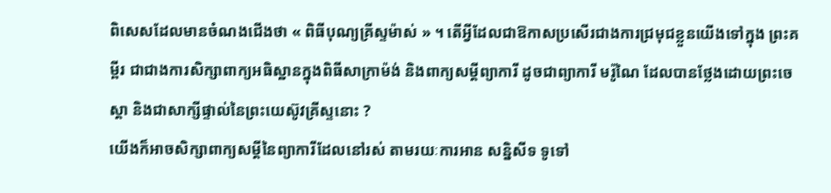ពិសេសដែលមានចំណងជើងថា « ពិធីបុណ្យគ្រីស្ទម៉ាស់ » ។ តើអ្វីដែលជាឱកាសប្រសើរជាងការជ្រមុជខ្លួនយើងទៅក្នុង ព្រះគម្ពីរ ជាជាងការសិក្សាពាក្យអធិស្ឋានក្នុងពិធីសាក្រាម៉ង់ និងពាក្យសម្តីព្យាការី ដូចជាព្យាការី មរ៉ូណៃ ដែលបានថ្លែងដោយព្រះចេស្តា និងជាសាក្សីផ្ទាល់នៃព្រះយេស៊ូវគ្រីស្ទនោះ ?
យើងក៏អាចសិក្សាពាក្យសម្តីនៃព្យាការីដែលនៅរស់ តាមរយៈការអាន សន្និសីទ ទូទៅ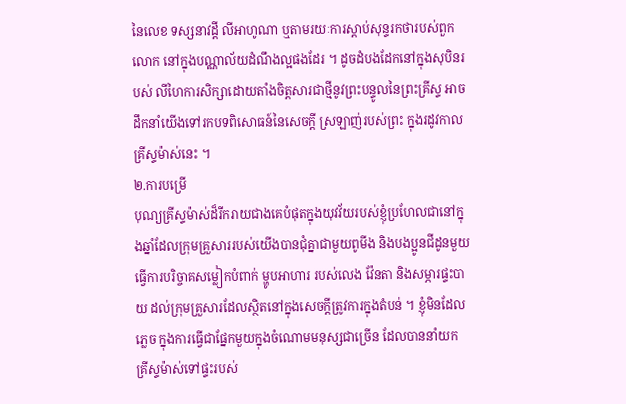នៃលេខ ទស្សនាវដ្តី លីអាហូណា ឬតាមរយៈការស្តាប់សុន្ទរកថារបស់ពួកលោក នៅក្នុងបណ្ណាល័យដំណឹងល្អផងដែរ ។ ដូចដំបងដែកនៅក្នុងសុបិនរបស់ លីហៃការសិក្សាដោយតាំងចិត្តសារជាថ្មីនូវព្រះបន្ទូលនៃព្រះគ្រីស្ទ អាចដឹកនាំយើងទៅរកបទពិសោធន៍នៃសេចក្តី ស្រឡាញ់របស់ព្រះ ក្នុងរដូវកាលគ្រីស្ទម៉ាស់នេះ ។
២.ការបម្រើ
បុណ្យគ្រីស្ទម៉ាស់ដ៏រីករាយជាងគេបំផុតក្នុងយុវវ័យរបស់ខ្ញុំប្រហែលជានៅក្នុងឆ្នាំដែលក្រុមគ្រួសាររបស់យើងបានជុំគ្នាជាមួយពូមីង និងបងប្អូនជីដូនមួយ ធ្វើការបរិច្ចាគសម្លៀកបំពាក់ ម្ហូបអាហារ របស់លេង វ៉ែនតា និងសម្ភារផ្ទះបាយ ដល់ក្រុមគ្រួសារដែលស្ថិតនៅក្នុងសេចក្តីត្រូវការក្នុងតំបន់ ។ ខ្ញុំមិនដែលភ្លេច ក្នុងការធ្វើជាផ្នែកមួយក្នុងចំណោមមនុស្សជាច្រើន ដែលបាននាំយក គ្រីស្ទម៉ាស់ទៅផ្ទះរបស់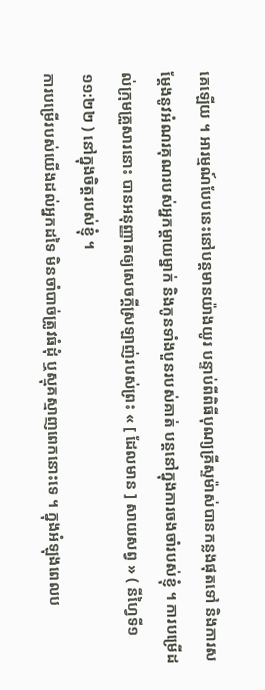គេឡើយ ។ អារម្មណ៍បែបនេះនៅបន្តមានយ៉ាងយូរ បន្ទាប់ពីពិធីបុណ្យគ្រីស្ទម៉ាស់បានកន្លងផុតទៅ និងការសម្តែងនូវអំណរគុណរបស់អ្នកម្តាយម្នាក់ និងកូនទាំងបួនរបស់គាត់ បន្តនៅក្នុងការចងចាំរបស់ខ្ញុំ ។ ការបម្រើដល់ក្រុមគ្រួសារនោះ បានអនុញ្ញាតឲ្យសេចក្តីស្រឡាញ់របស់ព្រះ « [ ដែលមាន ] សាយសព្វ » ( នីហ្វៃទី១ ១១:២២ ) នៅក្នុងចិត្តរបស់ខ្ញុំ ។
ការបម្រើរបស់យើងដល់អ្នកដទៃ មិនចាំបាច់ត្រូវធំដុំ ឬស្មុគស្មាញពេកនោះទេ ។ ក្នុងអំឡុងពេលប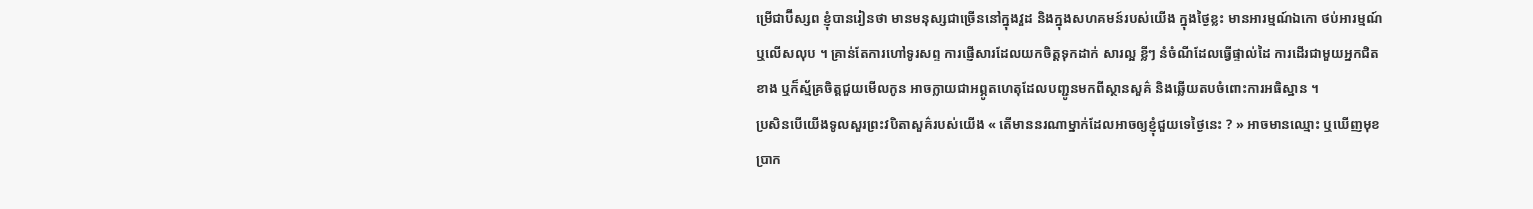ម្រើជាប៊ីស្សព ខ្ញុំបានរៀនថា មានមនុស្សជាច្រើននៅក្នុងវួដ និងក្នុងសហគមន៍របស់យើង ក្នុងថ្ងៃខ្លះ មានអារម្មណ៍ឯកោ ថប់អារម្មណ៍ ឬលើសលុប ។ គ្រាន់តែការហៅទូរសព្ទ ការផ្ញើសារដែលយកចិត្តទុកដាក់ សារល្អ ខ្លីៗ នំចំណីដែលធ្វើផ្ទាល់ដៃ ការដើរជាមួយអ្នកជិតខាង ឬក៏ស្ម័គ្រចិត្តជួយមើលកូន អាចក្លាយជាអព្ភូតហេតុដែលបញ្ជូនមកពីស្ថានសួគ៌ និងឆ្លើយតបចំពោះការអធិស្ឋាន ។
ប្រសិនបើយើងទូលសួរព្រះវបិតាសួគ៌របស់យើង « តើមាននរណាម្នាក់ដែលអាចឲ្យខ្ញុំជួយទេថ្ងៃនេះ ? » អាចមានឈ្មោះ ឬឃើញមុខប្រាក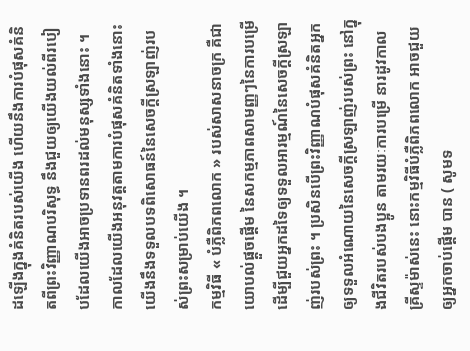ដឡើងក្នុងគំនិតរបស់យើង ហើយនឹងការបំផុសគំនិតពីព្រះវិញ្ញាណបរិសុទ្ធ នឹងជួយឲ្យយើងយល់ពីរបៀបដែលយើងអាចប្រទានពរដល់មនុស្សទាំងនោះ ។ កាលដែលយើងអនុវត្តតាមការបំផុសគំនិតទាំងនោះ យើងនឹងទទួលបទពិសោធន៍នៃសេចក្តីស្រឡាញ់របស់ព្រះសម្រាប់យើង ។
កម្មវិធី « បំភ្លឺពិភពលោក » របស់សាសនាចក្រ គឺជាយោបល់ផ្តួចផ្តើម នៃសកម្មភាពសាមញ្ញៗនៃការបម្រើដើម្បីជួយអ្នកដទៃឲ្យទទួលអារម្មណ៍នៃសេចក្តីស្រឡាញ់របស់ព្រះ ។ ប្រសិនបើព្រះវិញ្ញាណបំផុសគំនិតអ្នកឲ្យទទួលអំណោយនៃសេចក្តីស្រឡាញ់របស់ព្រះ នៅក្នុងជីវិតរបស់បងប្អូន តាមរយៈការបម្រើ នារដូវកាលគ្រីស្ទម៉ាស់នេះ នោះកម្មវិធីបំភ្លឺពិភពលោក អាចជួយឲ្យអ្នកចាប់ផ្តើម បាន ( សូមទ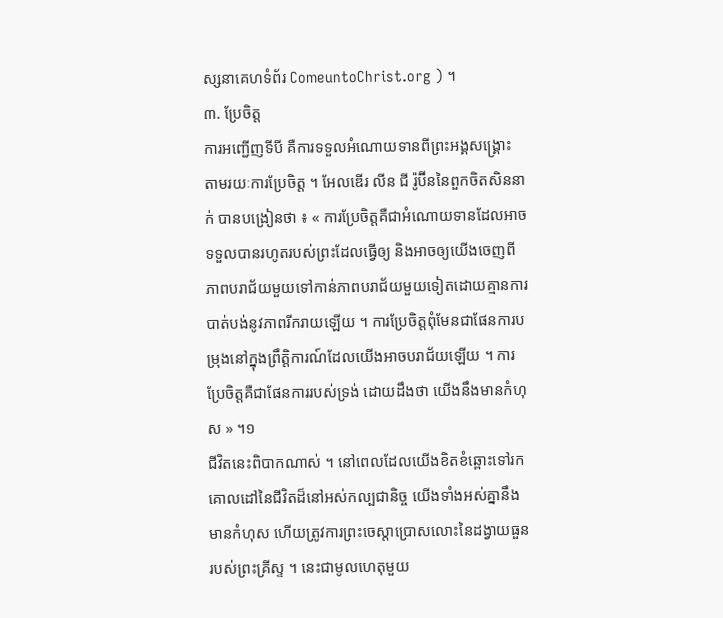ស្សនាគេហទំព័រ ComeuntoChrist.org ) ។
៣. ប្រែចិត្ត
ការអញ្ជើញទីបី គឺការទទួលអំណោយទានពីព្រះអង្គសង្គ្រោះ តាមរយៈការប្រែចិត្ត ។ អែលឌើរ លីន ជី រ៉ូប៊ីននៃពួកចិតសិននាក់ បានបង្រៀនថា ៖ « ការប្រែចិត្តគឺជាអំណោយទានដែលអាចទទួលបានរហូតរបស់ព្រះដែលធ្វើឲ្យ និងអាចឲ្យយើងចេញពីភាពបរាជ័យមួយទៅកាន់ភាពបរាជ័យមួយទៀតដោយគ្មានការបាត់បង់នូវភាពរីករាយឡើយ ។ ការប្រែចិត្តពុំមែនជាផែនការបម្រុងនៅក្នុងព្រឹត្តិការណ៍ដែលយើងអាចបរាជ័យឡើយ ។ ការប្រែចិត្តគឺជាផែនការរបស់ទ្រង់ ដោយដឹងថា យើងនឹងមានកំហុស » ។១
ជីវិតនេះពិបាកណាស់ ។ នៅពេលដែលយើងខិតខំឆ្ពោះទៅរកគោលដៅនៃជីវិតដ៏នៅអស់កល្បជានិច្ច យើងទាំងអស់គ្នានឹងមានកំហុស ហើយត្រូវការព្រះចេស្តាប្រោសលោះនៃដង្វាយធួនរបស់ព្រះគ្រីស្ទ ។ នេះជាមូលហេតុមួយ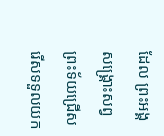ដែល ព្រះអង្គសង្គ្រោះសព្វព្រះទ័យជ្រើសរើសទទួលយក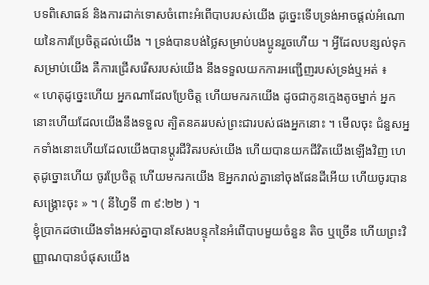បទពិសោធន៍ និងការដាក់ទោសចំពោះអំពើបាបរបស់យើង ដូច្នេះទើបទ្រង់អាចផ្តល់អំណោយនៃការប្រែចិត្តដល់យើង ។ ទ្រង់បានបង់ថ្លៃសម្រាប់បងប្អូនរួចហើយ ។ អ្វីដែលបន្សល់ទុកសម្រាប់យើង គឺការជ្រើសរើសរបស់យើង នឹងទទួលយកការអញ្ជើញរបស់ទ្រង់ឬអត់ ៖
« ហេតុដូច្នេះហើយ អ្នកណាដែលប្រែចិត្ត ហើយមករកយើង ដូចជាកូនក្មេងតូចម្នាក់ អ្នកនោះហើយដែលយើងនឹងទទួល ត្បិតនគររបស់ព្រះជារបស់ផងអ្នកនោះ ។ មើលចុះ ជំនួសអ្នកទាំងនោះហើយដែលយើងបានប្ដូរជីវិតរបស់យើង ហើយបានយកជីវិតយើងឡើងវិញ ហេតុដូច្នោះហើយ ចូរប្រែចិត្ត ហើយមករកយើង ឱអ្នករាល់គ្នានៅចុងផែនដីអើយ ហើយចូរបានសង្គ្រោះចុះ » ។ ( នីហ្វៃទី ៣ ៩:២២ ) ។
ខ្ញុំប្រាកដថាយើងទាំងអស់គ្នាបានសែងបន្ទុកនៃអំពើបាបមួយចំនួន តិច ឬច្រើន ហើយព្រះវិញ្ញាណបានបំផុសយើង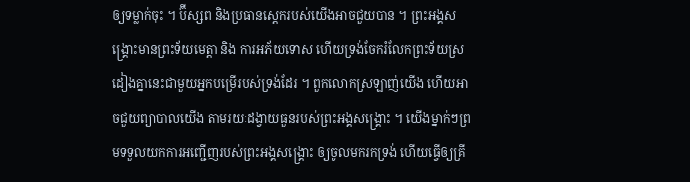ឲ្យទម្លាក់ចុះ ។ ប៊ីស្សព និងប្រធានស្តេករបស់យើងអាចជួយបាន ។ ព្រះអង្គសង្គ្រោះមានព្រះទ័យមេត្តា និង ការអភ័យទោស ហើយទ្រង់ចែករំលែកព្រះទ័យស្រដៀងគ្នានេះជាមួយអ្នកបម្រើរបស់ទ្រង់ដែរ ។ ពួកលោកស្រឡាញ់យើង ហើយអាចជួយព្យាបាលយើង តាមរយៈដង្វាយធួនរបស់ព្រះអង្គសង្គ្រោះ ។ យើងម្នាក់ៗព្រមទទួលយកការអញ្ជើញរបស់ព្រះអង្គសង្គ្រោះ ឲ្យចូលមករកទ្រង់ ហើយធ្វើឲ្យគ្រី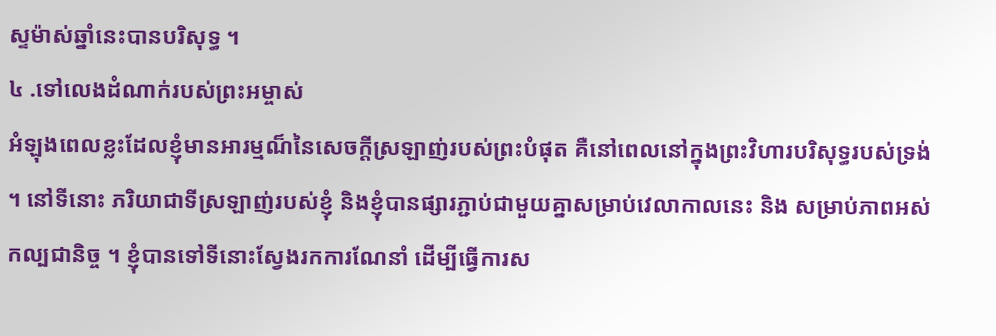ស្ទម៉ាស់ឆ្នាំនេះបានបរិសុទ្ធ ។
៤ .ទៅលេងដំណាក់របស់ព្រះអម្ចាស់
អំឡុងពេលខ្លះដែលខ្ញុំមានអារម្មណ៏នៃសេចក្តីស្រឡាញ់របស់ព្រះបំផុត គឺនៅពេលនៅក្នុងព្រះវិហារបរិសុទ្ធរបស់ទ្រង់ ។ នៅទីនោះ ភរិយាជាទីស្រឡាញ់របស់ខ្ញុំ និងខ្ញុំបានផ្សារភ្ជាប់ជាមួយគ្នាសម្រាប់វេលាកាលនេះ និង សម្រាប់ភាពអស់កល្បជានិច្ច ។ ខ្ញុំបានទៅទីនោះស្វែងរកការណែនាំ ដើម្បីធ្វើការស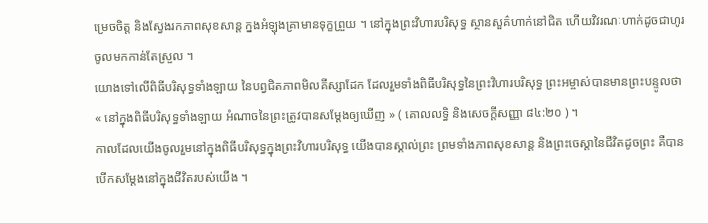ម្រេចចិត្ត និងស្វែងរកភាពសុខសាន្ត ក្នងអំឡុងគ្រាមានទុក្ខព្រួយ ។ នៅក្នុងព្រះវិហារបរិសុទ្ធ ស្ថានសួគ៌ហាក់នៅជិត ហើយវិវរណៈហាក់ដូចជាហូរចូលមកកាន់តែស្រួល ។
យោងទៅលើពិធីបរិសុទ្ធទាំងឡាយ នៃបព្វជិតភាពមិលគីស្សាដែក ដែលរួមទាំងពិធីបរិសុទ្ធនៃព្រះវិហារបរិសុទ្ធ ព្រះអម្ចាស់បានមានព្រះបន្ទូលថា « នៅក្នុងពិធីបរិសុទ្ធទាំងឡាយ អំណាចនៃព្រះត្រូវបានសម្ដែងឲ្យឃើញ » ( គោលលទ្ធិ និងសេចក្តីសញ្ញា ៨៤:២០ ) ។
កាលដែលយើងចូលរួមនៅក្នុងពិធីបរិសុទ្ធក្នុងព្រះវិហារបរិសុទ្ធ យើងបានស្គាល់ព្រះ ព្រមទាំងភាពសុខសាន្ត និងព្រះចេស្តានៃជីវិតដូចព្រះ គឺបានបើកសម្តែងនៅក្នុងជីវិតរបស់យើង ។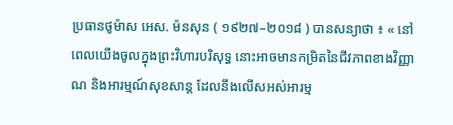ប្រធានថូម៉ាស អេស. ម៉នសុន ( ១៩២៧–២០១៨ ) បានសន្យាថា ៖ « នៅពេលយើងចូលក្នុងព្រះវិហារបរិសុទ្ធ នោះអាចមានកម្រិតនៃជីវភាពខាងវិញ្ញាណ និងអារម្មណ៍សុខសាន្ដ ដែលនឹងលើសអស់អារម្ម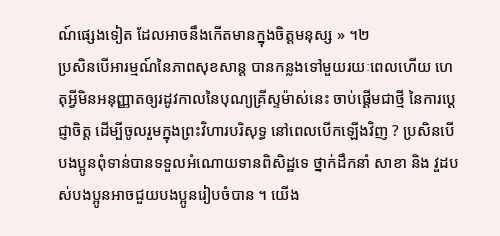ណ៍ផ្សេងទៀត ដែលអាចនឹងកើតមានក្នុងចិត្តមនុស្ស » ។២
ប្រសិនបើអារម្មណ៍នៃភាពសុខសាន្ត បានកន្លងទៅមួយរយៈពេលហើយ ហេតុអ្វីមិនអនុញ្ញាតឲ្យរដូវកាលនៃបុណ្យគ្រីស្ទម៉ាស់នេះ ចាប់ផ្តើមជាថ្មី នៃការប្តេជ្ញាចិត្ត ដើម្បីចូលរួមក្នុងព្រះវិហារបរិសុទ្ធ នៅពេលបើកឡើងវិញ ? ប្រសិនបើបងប្អូនពុំទាន់បានទទួលអំណោយទានពិសិដ្ឋទេ ថ្នាក់ដឹកនាំ សាខា និង វួដបស់បងប្អូនអាចជួយបងប្អូនរៀបចំបាន ។ យើង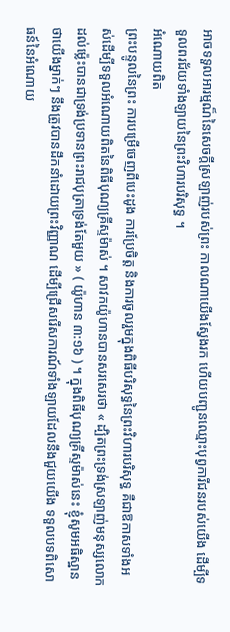អាចទទួលអារម្មណ៏នៃសេចក្តីស្រឡាញ់របស់ព្រះ កាលណាយើងស្វែងរក ហើយបញ្ជូនឈ្មោះបុព្វការីជនរបស់យើង ដើម្បីទទួលពរជ័យទាំងឡាយនៃព្រះវិហារបរិសុទ្ធ ។
អំណោយពិត
ព្រះបន្ទូលនៃព្រះ ការបម្រើចេញពីបេះដូង ការប្រែចិត្ត និងការចូលរួមក្នុងពិធីបរិសុទ្ធនៃព្រះវិហារបរិសុទ្ធ គឺជាឱកាសទាំងអស់ដើម្បីទទួលអំណោយពិតនៃពិធីបុណ្យគ្រីស្ទម៉ាស់ ។ សាវកយ៉ូហានបានសរសេរថា « ដ្បិតព្រះទ្រង់ស្រឡាញ់មនុស្សលោកដល់ម្ល៉េះបានជាទ្រង់ប្រទានព្រះរាជបុត្រាទ្រង់តែមួយ » ( យ៉ូហាន ៣:១៦ ) ។ ក្នុងពិធីបុណ្យគ្រីស្ទម៉ាស់នេះ ខ្ញុំសូមអធិស្ឋានថាយើងម្នាក់ៗ នឹងត្រូវបានដឹកនាំដោយព្រះវិញ្ញាណ ដើម្បីជ្រើសរើសការណ៍ទាំងឡាយដែលនឹងជួយយើង ទទួលបទពិសោធន៍នៃអំណោយ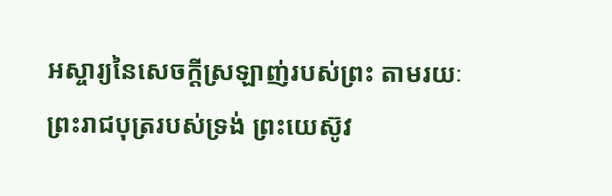អស្ចារ្យនៃសេចក្តីស្រឡាញ់របស់ព្រះ តាមរយៈព្រះរាជបុត្ររបស់ទ្រង់ ព្រះយេស៊ូវ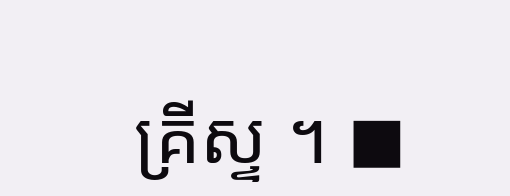គ្រីស្ទ ។ ◼